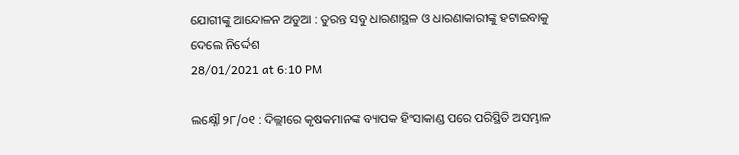ଯୋଗୀଙ୍କୁ ଆନ୍ଦୋଳନ ଅଡୁଆ : ତୁରନ୍ତ ସବୁ ଧାରଣାସ୍ଥଳ ଓ ଧାରଣାକାରୀଙ୍କୁ ହଟାଇବାକୁ ଦେଲେ ନିର୍ଦ୍ଦେଶ
28/01/2021 at 6:10 PM

ଲକ୍ଷ୍ନୌ ୨୮/୦୧ : ଦିଲ୍ଲୀରେ କୃଷକମାନଙ୍କ ବ୍ୟାପକ ହିଂସାକାଣ୍ଡ ପରେ ପରିସ୍ଥିତି ଅସମ୍ଭାଳ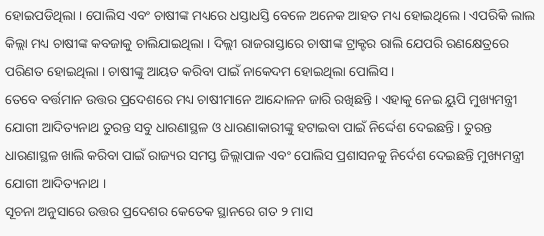ହୋଇପଡିଥିଲା । ପୋଲିସ ଏବଂ ଚାଷୀଙ୍କ ମଧ୍ୟରେ ଧସ୍ତାଧସ୍ତି ବେଳେ ଅନେକ ଆହତ ମଧ୍ୟ ହୋଇଥିଲେ । ଏପରିକି ଲାଲ କିଲ୍ଲା ମଧ୍ୟ ଚାଷୀଙ୍କ କବଜାକୁ ଚାଲିଯାଇଥିଲା । ଦିଲ୍ଲୀ ରାଜରାସ୍ତାରେ ଚାଷୀଙ୍କ ଟ୍ରାକ୍ଟର ରାଲି ଯେପରି ରଣକ୍ଷେତ୍ରରେ ପରିଣତ ହୋଇଥିଲା । ଚାଷୀଙ୍କୁ ଆୟତ କରିବା ପାଇଁ ନାକେଦମ ହୋଇଥିଲା ପୋଲିସ ।
ତେବେ ବର୍ତ୍ତମାନ ଉତ୍ତର ପ୍ରଦେଶରେ ମଧ୍ୟ ଚାଷୀମାନେ ଆନ୍ଦୋଳନ ଜାରି ରଖିଛନ୍ତି । ଏହାକୁ ନେଇ ୟୁପି ମୁଖ୍ୟମନ୍ତ୍ରୀ ଯୋଗୀ ଆଦିତ୍ୟନାଥ ତୁରନ୍ତ ସବୁ ଧାରଣାସ୍ଥଳ ଓ ଧାରଣାକାରୀଙ୍କୁ ହଟାଇବା ପାଇଁ ନିର୍ଦ୍ଦେଶ ଦେଇଛନ୍ତି । ତୁରନ୍ତ ଧାରଣାସ୍ଥଳ ଖାଲି କରିବା ପାଇଁ ରାଜ୍ୟର ସମସ୍ତ ଜିଲ୍ଲାପାଳ ଏବଂ ପୋଲିସ ପ୍ରଶାସନକୁ ନିର୍ଦେଶ ଦେଇଛନ୍ତି ମୁଖ୍ୟମନ୍ତ୍ରୀ ଯୋଗୀ ଆଦିତ୍ୟନାଥ ।
ସୂଚନା ଅନୁସାରେ ଉତ୍ତର ପ୍ରଦେଶର କେତେକ ସ୍ଥାନରେ ଗତ ୨ ମାସ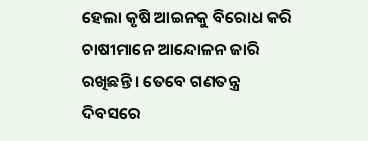ହେଲା କୃଷି ଆଇନକୁ ବିରୋଧ କରି ଚାଷୀମାନେ ଆନ୍ଦୋଳନ ଜାରି ରଖିଛନ୍ତି । ତେବେ ଗଣତନ୍ତ୍ର ଦିବସରେ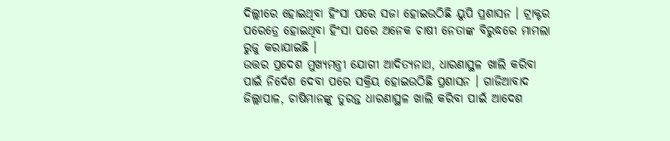ଦିଲ୍ଲୀରେ ହୋଇଥିବା ହିଂସା ପରେ ସଜା ହୋଇଉଠିଛି ୟୁପି ପ୍ରଶାସନ । ଟ୍ରାକ୍ଟର ପରେଡ୍ରେ ହୋଇଥିବା ହିଂସା ପରେ ଅନେକ ଚାଷୀ ନେତାଙ୍କ ବିରୁଦ୍ଧରେ ମାମଲା ରୁଜୁ କରାଯାଇଛି ।
ଉତ୍ତର ପ୍ରଦେଶ ମୁଖ୍ୟମନ୍ତ୍ରୀ ଯୋଗୀ ଆଦିତ୍ୟନାଥ, ଧାରଣାସ୍ଥଳ ଖାଲି କରିବା ପାଇଁ ନିର୍ଦେଶ ଦେବା ପରେ ସକ୍ରିୟ ହୋଇଉଠିଛି ପ୍ରଶାସନ । ଗାଜିଆବାଦ ଜିଲ୍ଲାପାଳ, ଚାଷିମାନଙ୍କୁ ତୁରନ୍ତ ଧାରଣାସ୍ଥଳ ଖାଲି କରିବା ପାଇଁ ଆଦେଶ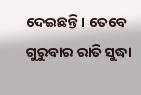ଦେଇଛନ୍ତି । ତେବେ ଗୁରୁବାର ରାତି ସୁଦ୍ଧା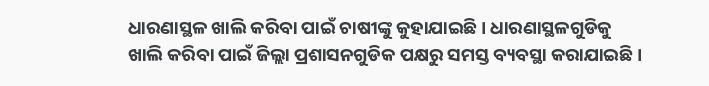ଧାରଣାସ୍ଥଳ ଖାଲି କରିବା ପାଇଁ ଚାଷୀଙ୍କୁ କୁହାଯାଇଛି । ଧାରଣାସ୍ଥଳଗୁଡିକୁ ଖାଲି କରିବା ପାଇଁ ଜିଲ୍ଲା ପ୍ରଶାସନଗୁଡିକ ପକ୍ଷରୁ ସମସ୍ତ ବ୍ୟବସ୍ଥା କରାଯାଇଛି ।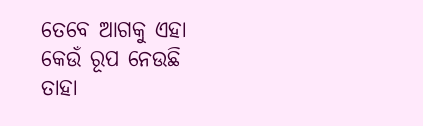ତେବେ ଆଗକୁ ଏହା କେଉଁ ରୂପ ନେଉଛି ତାହା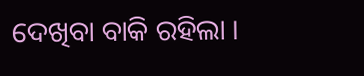ଦେଖିବା ବାକି ରହିଲା ।